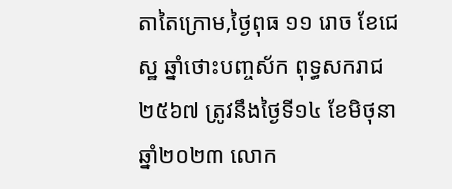តាតៃក្រោម,ថ្ងៃពុធ ១១ រោច ខែជេស្ឋ ឆ្នាំថោះបញ្ចស័ក ពុទ្ធសករាជ ២៥៦៧ ត្រូវនឹងថ្ងៃទី១៤ ខែមិថុនា ឆ្នាំ២០២៣ លោក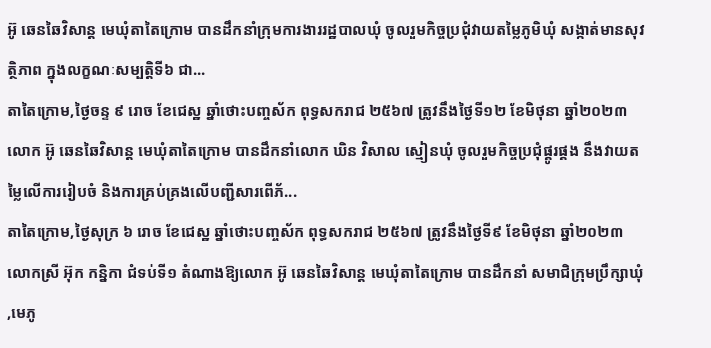អ៊ូ ឆេនឆៃវិសាន្ត មេឃុំតាតៃក្រោម បានដឹកនាំក្រុមការងាររដ្ឋបាលឃុំ ចូលរួមកិច្ចប្រជុំវាយតម្លៃភូមិឃុំ សង្កាត់មានសុវត្ថិភាព ក្នុងលក្ខណៈសម្បត្ដិទី៦ ជា...
តាតៃក្រោម,ថ្ងៃចន្ទ ៩ រោច ខែជេស្ឋ ឆ្នាំថោះបញ្ចស័ក ពុទ្ធសករាជ ២៥៦៧ ត្រូវនឹងថ្ងៃទី១២ ខែមិថុនា ឆ្នាំ២០២៣ លោក អ៊ូ ឆេនឆៃវិសាន្ត មេឃុំតាតៃក្រោម បានដឹកនាំលោក ឃិន វិសាល ស្មៀនឃុំ ចូលរួមកិច្ចប្រជុំផ្គូរផ្គង នឹងវាយតម្លៃលើការរៀបចំ និងការគ្រប់គ្រងលើបញ្ជីសារពើភ័...
តាតៃក្រោម,ថ្ងៃសុក្រ ៦ រោច ខែជេស្ឋ ឆ្នាំថោះបញ្ចស័ក ពុទ្ធសករាជ ២៥៦៧ ត្រូវនឹងថ្ងៃទី៩ ខែមិថុនា ឆ្នាំ២០២៣ លោកស្រី អ៊ុក កន្និកា ជំទប់ទី១ តំណាងឱ្យលោក អ៊ូ ឆេនឆៃវិសាន្ត មេឃុំតាតៃក្រោម បានដឹកនាំ សមាជិក្រុមប្រឹក្សាឃុំ ,មេភូ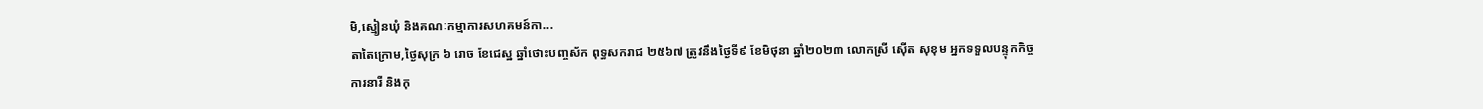មិ,ស្មៀនឃុំ និងគណៈកម្មាការសហគមន៍កា...
តាតៃក្រោម,ថ្ងៃសុក្រ ៦ រោច ខែជេស្ឋ ឆ្នាំថោះបញ្ចស័ក ពុទ្ធសករាជ ២៥៦៧ ត្រូវនឹងថ្ងៃទី៩ ខែមិថុនា ឆ្នាំ២០២៣ លោកស្រី សេុីត សុខុម អ្នកទទួលបន្ទុកកិច្ចការនារី និងកុ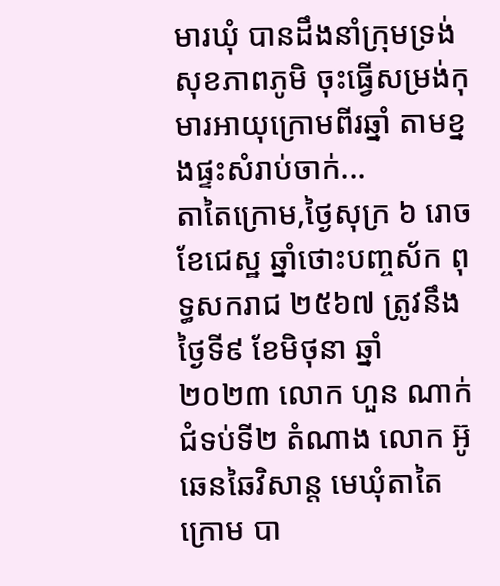មារឃុំ បានដឹងនាំក្រុមទ្រង់សុខភាពភូមិ ចុះធ្វើសម្រង់កុមារអាយុក្រោមពីរឆ្នាំ តាមខ្នងផ្ទះសំរាប់ចាក់...
តាតៃក្រោម,ថ្ងៃសុក្រ ៦ រោច ខែជេស្ឋ ឆ្នាំថោះបញ្ចស័ក ពុទ្ធសករាជ ២៥៦៧ ត្រូវនឹងថ្ងៃទី៩ ខែមិថុនា ឆ្នាំ២០២៣ លោក ហួន ណាក់ ជំទប់ទី២ តំណាង លោក អ៊ូឆេនឆៃវិសាន្ត មេឃុំតាតៃក្រោម បា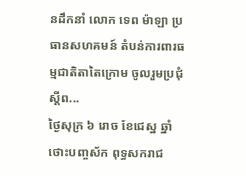នដឹកនាំ លោក ទេព ម៉ាឡា ប្រធានសហគមន៍ តំបន់ការពារធម្មជាតិតាតៃក្រោម ចូលរួមប្រជុំស្ដីព...
ថ្ងៃសុក្រ ៦ រោច ខែជេស្ឋ ឆ្នាំថោះបញ្ចស័ក ពុទ្ធសករាជ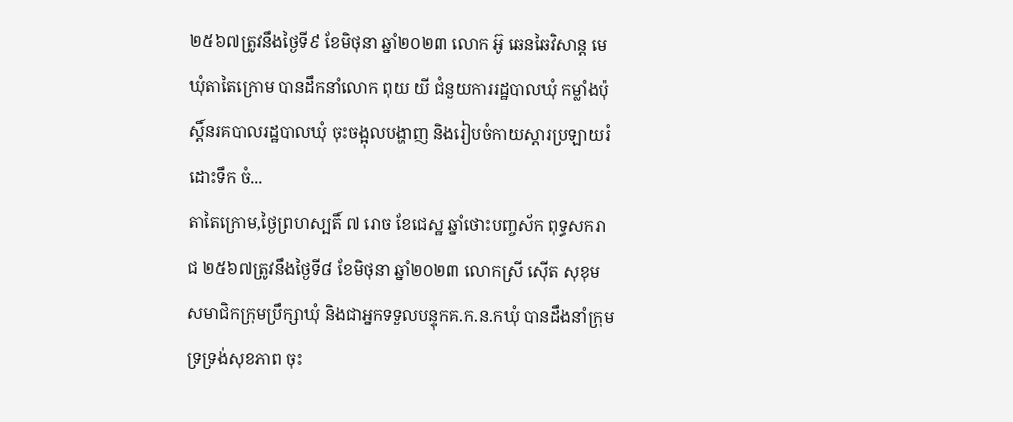២៥៦៧ត្រូវនឹងថ្ងៃទី៩ ខែមិថុនា ឆ្នាំ២០២៣ លោក អ៊ូ ឆេនឆៃវិសាន្ត មេឃុំតាតៃក្រោម បានដឹកនាំលោក ពុយ យី ជំនួយការរដ្ឋបាលឃុំ កម្លាំងប៉ុស្តិ៍នរគបាលរដ្ឋបាលឃុំ ចុះចង្អុលបង្ហាញ និងរៀបចំកាយស្តារប្រឡាយរំដោះទឹក ចំ...
តាតៃក្រោម,ថ្ងៃព្រហស្បតិ៍ ៧ រោច ខែជេស្ឋ ឆ្នាំថោះបញ្ចស័ក ពុទ្ធសករាជ ២៥៦៧ត្រូវនឹងថ្ងៃទី៨ ខែមិថុនា ឆ្នាំ២០២៣ លោកស្រី សេុីត សុខុម សមាជិកក្រុមប្រឹក្សាឃុំ និងជាអ្នកទទួលបន្ទុកគ.ក.ន.កឃុំ បានដឹងនាំក្រុមទ្រទ្រង់សុខភាព ចុះ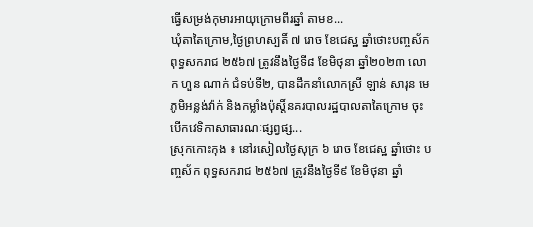ធ្វើសម្រង់កុមារអាយុក្រោមពីរឆ្នាំ តាមខ...
ឃុំតាតៃក្រោម,ថ្ងៃព្រហស្បតិ៍ ៧ រោច ខែជេស្ឋ ឆ្នាំថោះបញ្ចស័ក ពុទ្ធសករាជ ២៥៦៧ ត្រូវនឹងថ្ងៃទី៨ ខែមិថុនា ឆ្នាំ២០២៣ លោក ហួន ណាក់ ជំទប់ទី២, បានដឹកនាំលោកស្រី ឡាន់ សារុន មេភូមិអន្លង់វ៉ាក់ និងកម្លាំងប៉ុស្តិ៍នគរបាលរដ្ឋបាលតាតៃក្រោម ចុះបើកវេទិកាសាធារណៈផ្សព្វផ្ស...
ស្រុកកោះកុង ៖ នៅរសៀលថ្ងៃសុក្រ ៦ រោច ខែជេស្ឋ ឆ្នាំថោះ បញ្ចស័ក ពុទ្ធសករាជ ២៥៦៧ ត្រូវនឹងថ្ងៃទី៩ ខែមិថុនា ឆ្នាំ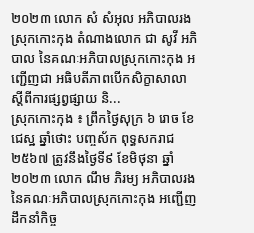២០២៣ លោក សំ សំអុល អភិបាលរងស្រុកកោះកុង តំណាងលោក ជា សូវី អភិបាល នៃគណៈអភិបាលស្រុកកោះកុង អញ្ជើញជា អធិបតីភាពបើកសិក្ខាសាលា ស្តីពីការផ្សព្វផ្សាយ និ...
ស្រុកកោះកុង ៖ ព្រឹកថ្ងៃសុក្រ ៦ រោច ខែជេស្ឋ ឆ្នាំថោះ បញ្ចស័ក ពុទ្ធសករាជ ២៥៦៧ ត្រូវនឹងថ្ងៃទី៩ ខែមិថុនា ឆ្នាំ២០២៣ លោក ណឹម ភិរម្យ អភិបាលរង នៃគណៈអភិបាលស្រុកកោះកុង អញ្ជើញដឹកនាំកិច្ច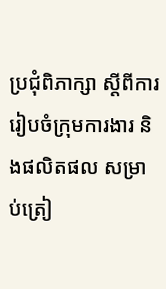ប្រជុំពិភាក្សា ស្តីពីការរៀបចំក្រុមការងារ និងផលិតផល សម្រាប់ត្រៀ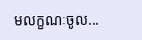មលក្ខណៈចូល...